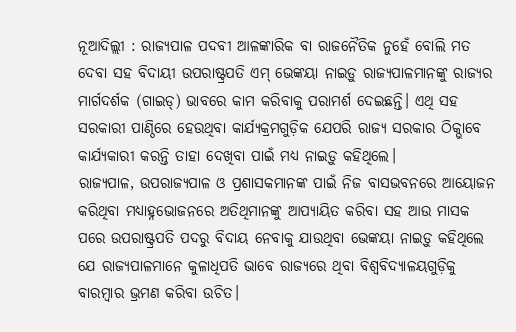ନୂଆଦିଲ୍ଲୀ : ରାଜ୍ୟପାଳ ପଦବୀ ଆଳଙ୍କାରିକ ବା ରାଜନୈତିକ ନୁହେଁ ବୋଲି ମତ ଦେବା ସହ ବିଦାୟୀ ଉପରାଷ୍ଟ୍ରପତି ଏମ୍ ଭେଙ୍କୟା ନାଇଡ଼ୁ ରାଜ୍ୟପାଳମାନଙ୍କୁ ରାଜ୍ୟର ମାର୍ଗଦର୍ଶକ (ଗାଇଡ୍) ଭାବରେ କାମ କରିବାକୁ ପରାମର୍ଶ ଦେଇଛନ୍ତି। ଏଥି ସହ ସରକାରୀ ପାଣ୍ଠିରେ ହେଉଥିବା କାର୍ଯ୍ୟକ୍ରମଗୁଡ଼ିକ ଯେପରି ରାଜ୍ୟ ସରକାର ଠିକ୍ଭାବେ କାର୍ଯ୍ୟକାରୀ କରନ୍ତି ତାହା ଦେଖିବା ପାଇଁ ମଧ୍ୟ ନାଇଡ଼ୁ କହିଥିଲେ।
ରାଜ୍ୟପାଳ, ଉପରାଜ୍ୟପାଳ ଓ ପ୍ରଶାସକମାନଙ୍କ ପାଇଁ ନିଜ ବାସଭବନରେ ଆୟୋଜନ କରିଥିବା ମଧ୍ୟାହ୍ନଭୋଜନରେ ଅତିଥିମାନଙ୍କୁ ଆପ୍ୟାୟିତ କରିବା ସହ ଆଉ ମାସକ ପରେ ଉପରାଷ୍ଟ୍ରପତି ପଦରୁ ବିଦାୟ ନେବାକୁ ଯାଉଥିବା ଭେଙ୍କୟା ନାଇଡ଼ୁ କହିଥିଲେ ଯେ ରାଜ୍ୟପାଳମାନେ କୁଳାଧିପତି ଭାବେ ରାଜ୍ୟରେ ଥିବା ବିଶ୍ବବିଦ୍ୟାଳୟଗୁଡ଼ିକୁ ବାରମ୍ବାର ଭ୍ରମଣ କରିବା ଉଚିତ।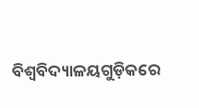ବିଶ୍ବବିଦ୍ୟାଳୟଗୁଡ଼ିକରେ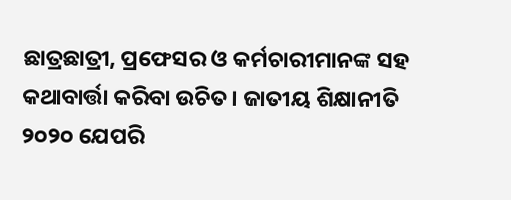ଛାତ୍ରଛାତ୍ରୀ, ପ୍ରଫେସର ଓ କର୍ମଚାରୀମାନଙ୍କ ସହ କଥାବାର୍ତ୍ତା କରିବା ଉଚିତ। ଜାତୀୟ ଶିକ୍ଷାନୀତି ୨୦୨୦ ଯେପରି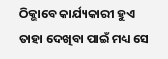ଠିକ୍ଭାବେ କାର୍ଯ୍ୟକାରୀ ହୁଏ ତାହା ଦେଖିବା ପାଇଁ ମଧ୍ୟ ସେ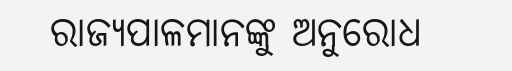ରାଜ୍ୟପାଳମାନଙ୍କୁ ଅନୁରୋଧ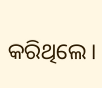କରିଥିଲେ।